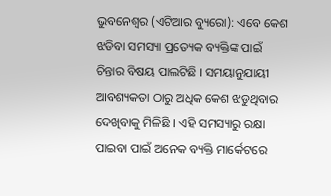ଭୁବନେଶ୍ୱର (ଏଟିଆର ବ୍ୟୁରୋ): ଏବେ କେଶ ଝଡିବା ସମସ୍ୟା ପ୍ରତ୍ୟେକ ବ୍ୟକ୍ତିଙ୍କ ପାଇଁ ଚିନ୍ତାର ବିଷୟ ପାଲଟିଛି । ସମୟାନୁଯାୟୀ ଆବଶ୍ୟକତା ଠାରୁ ଅଧିକ କେଶ ଝଡୁଥିବାର ଦେଖିବାକୁ ମିଳିଛି । ଏହି ସମସ୍ୟାରୁ ରକ୍ଷା ପାଇବା ପାଇଁ ଅନେକ ବ୍ୟକ୍ତି ମାର୍କେଟରେ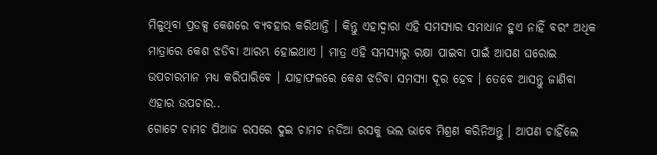ମିଳୁଥିବା ପ୍ରଡକ୍ସ କେଶରେ ବ୍ୟବହାର କରିଥାନ୍ତି । କିନ୍ତୁ ଏହାଦ୍ୱାରା ଏହି ସମସ୍ୟାର ସମାଧାନ ହୁଏ ନାହିଁ ବରଂ ଅଧିକ ମାତ୍ରାରେ କେଶ ଝଡିବା ଆରମ୍ଭ ହୋଇଥାଏ । ମାତ୍ର ଏହି ସମସ୍ୟାରୁ ରକ୍ଷା ପାଇବା ପାଇଁ ଆପଣ ଘରୋଇ ଉପଚାରମାନ ମଧ୍ୟ କରିପାରିବେ । ଯାହାଫଳରେ କେଶ ଝଡିବା ସମସ୍ୟା ଦୂର ହେବ । ତେବେ ଆସନ୍ତୁ ଜାଣିବା ଏହାର ଉପଚାର..
ଗୋଟେ ଚାମଚ ପିଆଜ ରସରେ ଦୁଇ ଚାମଚ ନଡିଆ ରସକୁ ଭଲ ଭାବେ ମିଶ୍ରଣ କରିନିଅନ୍ତୁ । ଆପଣ ଚାହିଁଲେ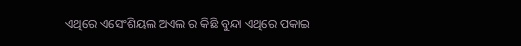ଏଥିରେ ଏସେଂଶିୟଲ ଅଏଲ ର କିଛି ବୁନ୍ଦା ଏଥିରେ ପକାଇ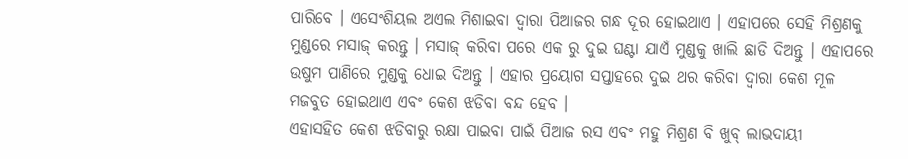ପାରିବେ । ଏସେଂଶିୟଲ ଅଏଲ ମିଶାଇବା ଦ୍ୱାରା ପିଆଜର ଗନ୍ଧ ଦୂର ହୋଇଥାଏ । ଏହାପରେ ସେହି ମିଶ୍ରଣକୁ ମୁଣ୍ଡରେ ମସାଜ୍ କରନ୍ତୁ । ମସାଜ୍ କରିବା ପରେ ଏକ ରୁ ଦୁଇ ଘଣ୍ଟା ଯାଏଁ ମୁଣ୍ଡକୁ ଖାଲି ଛାଡି ଦିଅନ୍ତୁ । ଏହାପରେ ଉଷୁମ ପାଣିରେ ମୁଣ୍ଡକୁ ଧୋଇ ଦିଅନ୍ତୁ । ଏହାର ପ୍ରୟୋଗ ସପ୍ତାହରେ ଦୁଇ ଥର କରିବା ଦ୍ୱାରା କେଶ ମୂଳ ମଜବୁତ ହୋଇଥାଏ ଏବଂ କେଶ ଝଡିବା ବନ୍ଦ ହେବ ।
ଏହାସହିତ କେଶ ଝଡିବାରୁ ରକ୍ଷା ପାଇବା ପାଇଁ ପିଆଜ ରସ ଏବଂ ମହୁ ମିଶ୍ରଣ ବି ଖୁବ୍ ଲାଭଦାୟୀ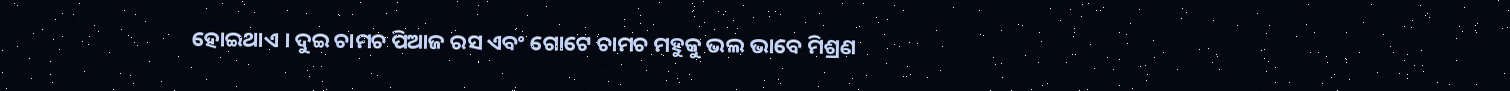ହୋଇଥାଏ । ଦୁଇ ଚାମଚ ପିଆଜ ରସ ଏବଂ ଗୋଟେ ଚାମଚ ମହୁକୁ ଭଲ ଭାବେ ମିଶ୍ରଣ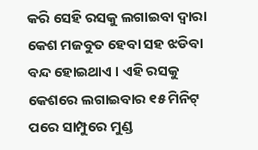କରି ସେହି ରସକୁ ଲଗାଇବା ଦ୍ୱାରା କେଶ ମଜବୁତ ହେବା ସହ ଝଡିବା ବନ୍ଦ ହୋଇଥାଏ । ଏହି ରସକୁ କେଶରେ ଲଗାଇବାର ୧୫ ମିନିଟ୍ ପରେ ସାମ୍ପୁରେ ମୁଣ୍ଡ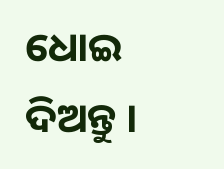ଧୋଇ ଦିଅନ୍ତୁ ।